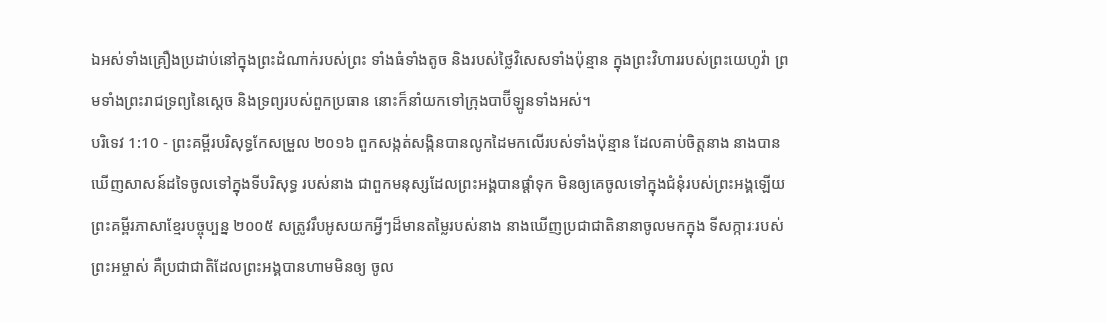ឯអស់ទាំងគ្រឿងប្រដាប់នៅក្នុងព្រះដំណាក់របស់ព្រះ ទាំងធំទាំងតូច និងរបស់ថ្លៃវិសេសទាំងប៉ុន្មាន ក្នុងព្រះវិហាររបស់ព្រះយេហូវ៉ា ព្រមទាំងព្រះរាជទ្រព្យនៃស្តេច និងទ្រព្យរបស់ពួកប្រធាន នោះក៏នាំយកទៅក្រុងបាប៊ីឡូនទាំងអស់។
បរិទេវ 1:10 - ព្រះគម្ពីរបរិសុទ្ធកែសម្រួល ២០១៦ ពួកសង្កត់សង្កិនបានលូកដៃមកលើរបស់ទាំងប៉ុន្មាន ដែលគាប់ចិត្តនាង នាងបានឃើញសាសន៍ដទៃចូលទៅក្នុងទីបរិសុទ្ធ របស់នាង ជាពួកមនុស្សដែលព្រះអង្គបានផ្តាំទុក មិនឲ្យគេចូលទៅក្នុងជំនុំរបស់ព្រះអង្គឡើយ ព្រះគម្ពីរភាសាខ្មែរបច្ចុប្បន្ន ២០០៥ សត្រូវរឹបអូសយកអ្វីៗដ៏មានតម្លៃរបស់នាង នាងឃើញប្រជាជាតិនានាចូលមកក្នុង ទីសក្ការៈរបស់ព្រះអម្ចាស់ គឺប្រជាជាតិដែលព្រះអង្គបានហាមមិនឲ្យ ចូល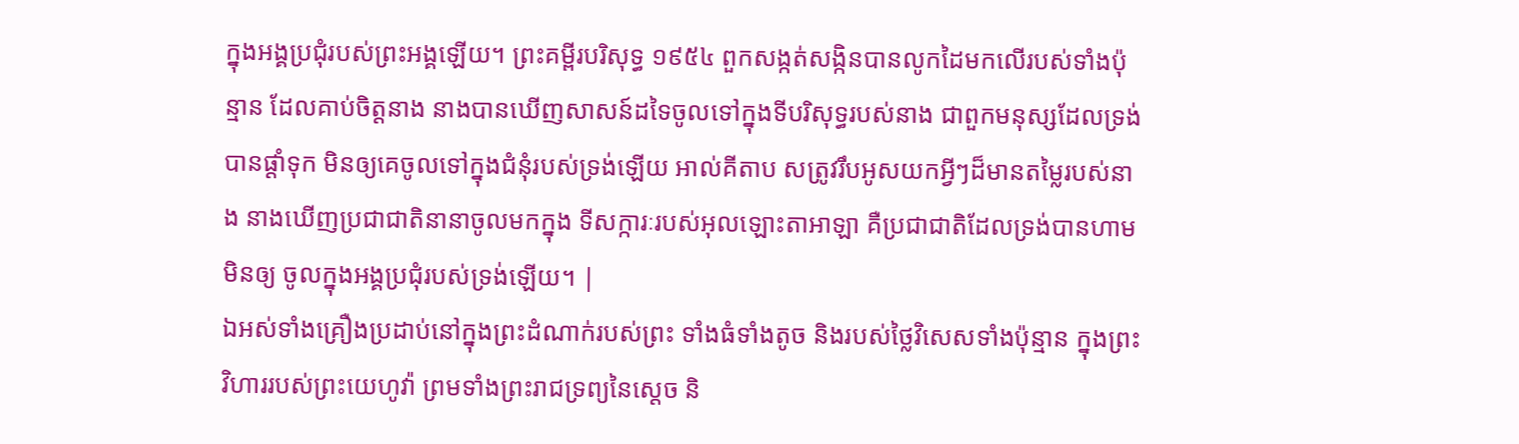ក្នុងអង្គប្រជុំរបស់ព្រះអង្គឡើយ។ ព្រះគម្ពីរបរិសុទ្ធ ១៩៥៤ ពួកសង្កត់សង្កិនបានលូកដៃមកលើរបស់ទាំងប៉ុន្មាន ដែលគាប់ចិត្តនាង នាងបានឃើញសាសន៍ដទៃចូលទៅក្នុងទីបរិសុទ្ធរបស់នាង ជាពួកមនុស្សដែលទ្រង់បានផ្តាំទុក មិនឲ្យគេចូលទៅក្នុងជំនុំរបស់ទ្រង់ឡើយ អាល់គីតាប សត្រូវរឹបអូសយកអ្វីៗដ៏មានតម្លៃរបស់នាង នាងឃើញប្រជាជាតិនានាចូលមកក្នុង ទីសក្ការៈរបស់អុលឡោះតាអាឡា គឺប្រជាជាតិដែលទ្រង់បានហាមមិនឲ្យ ចូលក្នុងអង្គប្រជុំរបស់ទ្រង់ឡើយ។ |
ឯអស់ទាំងគ្រឿងប្រដាប់នៅក្នុងព្រះដំណាក់របស់ព្រះ ទាំងធំទាំងតូច និងរបស់ថ្លៃវិសេសទាំងប៉ុន្មាន ក្នុងព្រះវិហាររបស់ព្រះយេហូវ៉ា ព្រមទាំងព្រះរាជទ្រព្យនៃស្តេច និ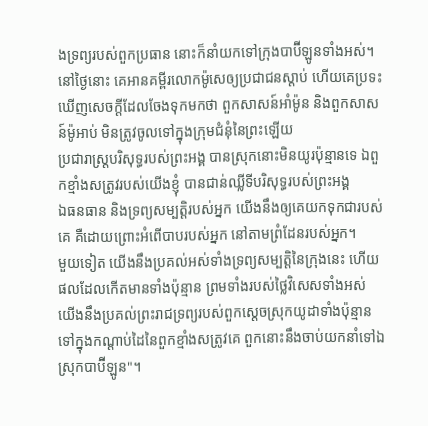ងទ្រព្យរបស់ពួកប្រធាន នោះក៏នាំយកទៅក្រុងបាប៊ីឡូនទាំងអស់។
នៅថ្ងៃនោះ គេអានគម្ពីរលោកម៉ូសេឲ្យប្រជាជនស្ដាប់ ហើយគេប្រទះឃើញសេចក្ដីដែលចែងទុកមកថា ពួកសាសន៍អាំម៉ូន និងពួកសាសន៍ម៉ូអាប់ មិនត្រូវចូលទៅក្នុងក្រុមជំនុំនៃព្រះឡើយ
ប្រជារាស្ត្របរិសុទ្ធរបស់ព្រះអង្គ បានស្រុកនោះមិនយូរប៉ុន្មានទេ ឯពួកខ្មាំងសត្រូវរបស់យើងខ្ញុំ បានជាន់ឈ្លីទីបរិសុទ្ធរបស់ព្រះអង្គ
ឯធនធាន និងទ្រព្យសម្បត្តិរបស់អ្នក យើងនឹងឲ្យគេយកទុកជារបស់គេ គឺដោយព្រោះអំពើបាបរបស់អ្នក នៅតាមព្រំដែនរបស់អ្នក។
មួយទៀត យើងនឹងប្រគល់អស់ទាំងទ្រព្យសម្បត្តិនៃក្រុងនេះ ហើយផលដែលកើតមានទាំងប៉ុន្មាន ព្រមទាំងរបស់ថ្លៃវិសេសទាំងអស់ យើងនឹងប្រគល់ព្រះរាជទ្រព្យរបស់ពួកស្តេចស្រុកយូដាទាំងប៉ុន្មាន ទៅក្នុងកណ្ដាប់ដៃនៃពួកខ្មាំងសត្រូវគេ ពួកនោះនឹងចាប់យកនាំទៅឯស្រុកបាប៊ីឡូន"។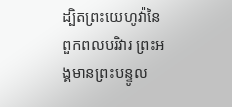ដ្បិតព្រះយេហូវ៉ានៃពួកពលបរិវារ ព្រះអង្គមានព្រះបន្ទូល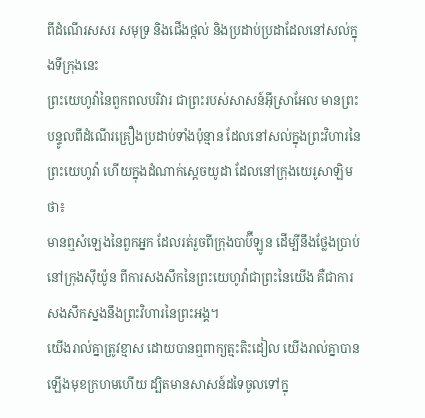ពីដំណើរសសរ សមុទ្រ និងជើងថ្កល់ និងប្រដាប់ប្រដាដែលនៅសល់ក្នុងទីក្រុងនេះ
ព្រះយេហូវ៉ានៃពួកពលបរិវារ ជាព្រះរបស់សាសន៍អ៊ីស្រាអែល មានព្រះបន្ទូលពីដំណើរគ្រឿងប្រដាប់ទាំងប៉ុន្មាន ដែលនៅសល់ក្នុងព្រះវិហារនៃព្រះយេហូវ៉ា ហើយក្នុងដំណាក់ស្តេចយូដា ដែលនៅក្រុងយេរូសាឡិមថា៖
មានឮសំឡេងនៃពួកអ្នក ដែលរត់រួចពីក្រុងបាប៊ីឡូន ដើម្បីនឹងថ្លែងប្រាប់នៅក្រុងស៊ីយ៉ូន ពីការសងសឹកនៃព្រះយេហូវ៉ាជាព្រះនៃយើង គឺជាការសងសឹកស្នងនឹងព្រះវិហារនៃព្រះអង្គ។
យើងរាល់គ្នាត្រូវខ្មាស ដោយបានឮពាក្យត្មះតិះដៀល យើងរាល់គ្នាបានឡើងមុខក្រហមហើយ ដ្បិតមានសាសន៍ដទៃចូលទៅក្នុ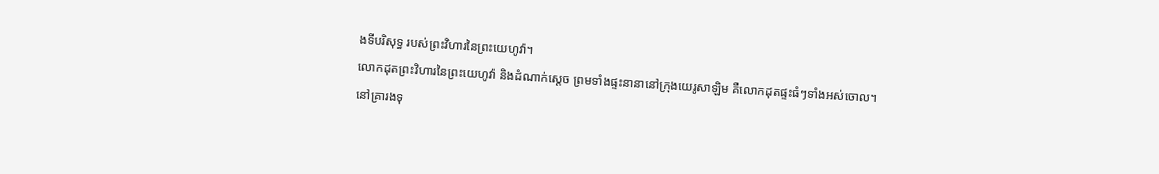ងទីបរិសុទ្ធ របស់ព្រះវិហារនៃព្រះយេហូវ៉ា។
លោកដុតព្រះវិហារនៃព្រះយេហូវ៉ា និងដំណាក់ស្តេច ព្រមទាំងផ្ទះនានានៅក្រុងយេរូសាឡិម គឺលោកដុតផ្ទះធំៗទាំងអស់ចោល។
នៅគ្រារងទុ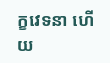ក្ខវេទនា ហើយ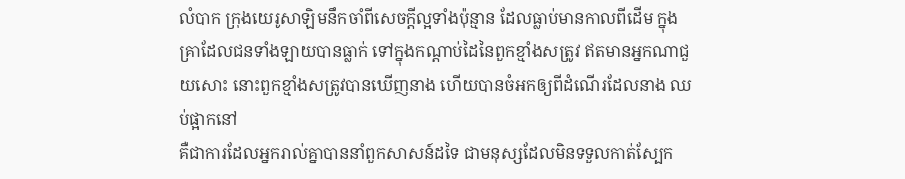លំបាក ក្រុងយេរូសាឡិមនឹកចាំពីសេចក្ដីល្អទាំងប៉ុន្មាន ដែលធ្លាប់មានកាលពីដើម ក្នុងគ្រាដែលជនទាំងឡាយបានធ្លាក់ ទៅក្នុងកណ្ដាប់ដៃនៃពួកខ្មាំងសត្រូវ ឥតមានអ្នកណាជួយសោះ នោះពួកខ្មាំងសត្រូវបានឃើញនាង ហើយបានចំអកឲ្យពីដំណើរដែលនាង ឈប់ផ្អាកនៅ
គឺជាការដែលអ្នករាល់គ្នាបាននាំពួកសាសន៍ដទៃ ជាមនុស្សដែលមិនទទួលកាត់ស្បែក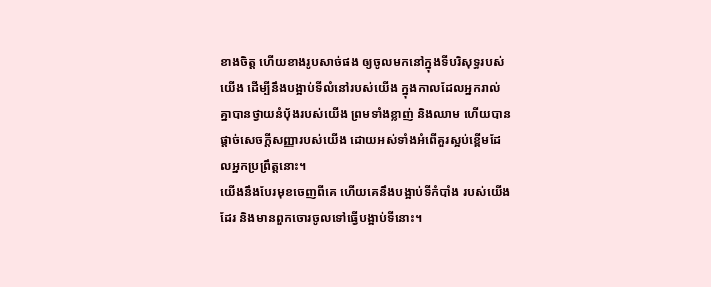ខាងចិត្ត ហើយខាងរូបសាច់ផង ឲ្យចូលមកនៅក្នុងទីបរិសុទ្ធរបស់យើង ដើម្បីនឹងបង្អាប់ទីលំនៅរបស់យើង ក្នុងកាលដែលអ្នករាល់គ្នាបានថ្វាយនំបុ័ងរបស់យើង ព្រមទាំងខ្លាញ់ និងឈាម ហើយបានផ្តាច់សេចក្ដីសញ្ញារបស់យើង ដោយអស់ទាំងអំពើគួរស្អប់ខ្ពើមដែលអ្នកប្រព្រឹត្តនោះ។
យើងនឹងបែរមុខចេញពីគេ ហើយគេនឹងបង្អាប់ទីកំបាំង របស់យើងដែរ និងមានពួកចោរចូលទៅធ្វើបង្អាប់ទីនោះ។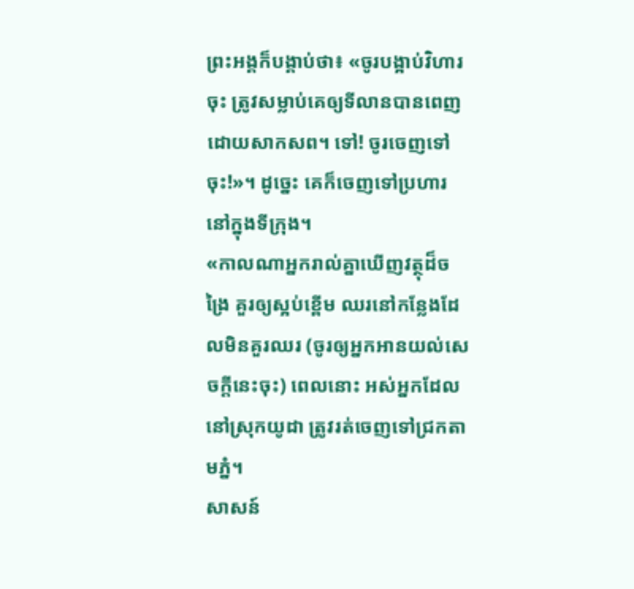ព្រះអង្គក៏បង្គាប់ថា៖ «ចូរបង្អាប់វិហារចុះ ត្រូវសម្លាប់គេឲ្យទីលានបានពេញដោយសាកសព។ ទៅ! ចូរចេញទៅចុះ!»។ ដូច្នេះ គេក៏ចេញទៅប្រហារនៅក្នុងទីក្រុង។
«កាលណាអ្នករាល់គ្នាឃើញវត្ថុដ៏ចង្រៃ គួរឲ្យស្អប់ខ្ពើម ឈរនៅកន្លែងដែលមិនគួរឈរ (ចូរឲ្យអ្នកអានយល់សេចក្ដីនេះចុះ) ពេលនោះ អស់អ្នកដែលនៅស្រុកយូដា ត្រូវរត់ចេញទៅជ្រកតាមភ្នំ។
សាសន៍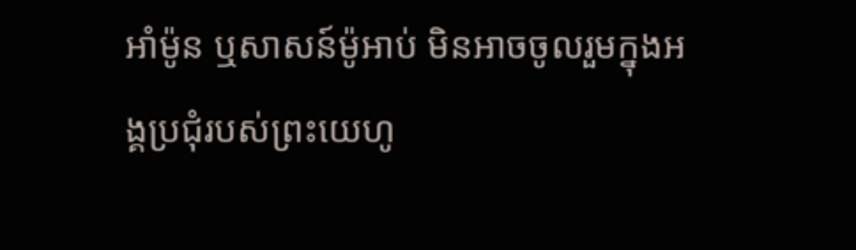អាំម៉ូន ឬសាសន៍ម៉ូអាប់ មិនអាចចូលរួមក្នុងអង្គប្រជុំរបស់ព្រះយេហូ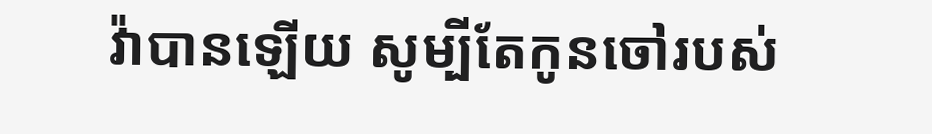វ៉ាបានឡើយ សូម្បីតែកូនចៅរបស់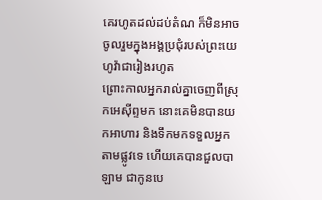គេរហូតដល់ដប់តំណ ក៏មិនអាចចូលរួមក្នុងអង្គប្រជុំរបស់ព្រះយេហូវ៉ាជារៀងរហូត
ព្រោះកាលអ្នករាល់គ្នាចេញពីស្រុកអេស៊ីព្ទមក នោះគេមិនបានយកអាហារ និងទឹកមកទទួលអ្នកតាមផ្លូវទេ ហើយគេបានជួលបាឡាម ជាកូនបេ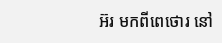អ៊រ មកពីពេថោរ នៅ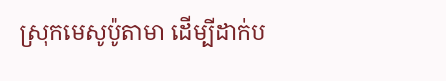ស្រុកមេសូប៉ូតាមា ដើម្បីដាក់ប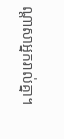ណ្ដាសាអ្នករាល់គ្នា។